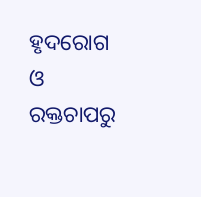ହୃଦରୋଗ ଓ ରକ୍ତଚାପରୁ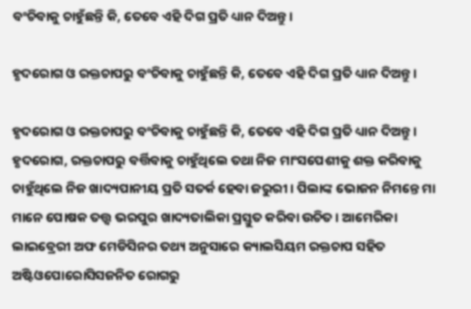ବଂଚିବାକୁ ଚାହୁଁଛନ୍ତି କି, ତେବେ ଏହି ଦିଗ ପ୍ରତି ଧ୍ୟାନ ଦିଅନ୍ତୁ ।

ହୃଦରୋଗ ଓ ରକ୍ତଚାପରୁ ବଂଚିବାକୁ ଚାହୁଁଛନ୍ତି କି, ତେବେ ଏହି ଦିଗ ପ୍ରତି ଧ୍ୟାନ ଦିଅନ୍ତୁ ।

ହୃଦରୋଗ ଓ ରକ୍ତଚାପରୁ ବଂଚିବାକୁ ଚାହୁଁଛନ୍ତି କି, ତେବେ ଏହି ଦିଗ ପ୍ରତି ଧ୍ୟାନ ଦିଅନ୍ତୁ ।
ହୃଦରୋଗ, ରକ୍ତଚାପରୁ ବର୍ତ୍ତିବାକୁ ଚାହୁଁଥିଲେ ତଥା ନିଜ ମାଂସପେଶୀକୁ ଶକ୍ତ କରିବାକୁ ଚାହୁଁଥିଲେ ନିଜ ଖାଦ୍ୟପାନୀୟ ପ୍ରତି ସତର୍କ ହେବା ଜରୁରୀ । ପିଲାଙ୍କ ଭୋଜନ ନିମନ୍ତେ ମା ମାନେ ପୋଷକ ତତ୍ତ୍ୱ ଭରପୁର ଖାଦ୍ୟତାଲିକା ପ୍ରସ୍ତୁତ କରିବା ଉଚିତ । ଆମେରିକା ଲାଇବ୍ରେରୀ ଅଫ ମେଡିସିନର ତଥ୍ୟ ଅନୁସାରେ କ୍ୟାଲସିୟମ ରକ୍ତଚାପ ସହିତ ଅଷ୍ଟିଓପୋରୋସିସଜନିତ ରୋଗରୁ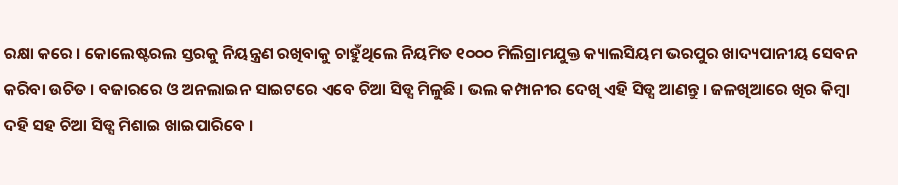ରକ୍ଷା କରେ । କୋଲେଷ୍ଟରଲ ସ୍ତରକୁ ନିୟନ୍ତ୍ରଣ ରଖିବାକୁ ଚାହୁଁଥିଲେ ନିୟମିତ ୧୦୦୦ ମିଲିଗ୍ରାମଯୁକ୍ତ କ୍ୟାଲସିୟମ ଭରପୁର ଖାଦ୍ୟପାନୀୟ ସେବନ କରିବା ଉଚିତ । ବଜାରରେ ଓ ଅନଲାଇନ ସାଇଟରେ ଏବେ ଚିଆ ସିଡ୍ସ ମିଳୁଛି । ଭଲ କମ୍ପାନୀର ଦେଖି ଏହି ସିଡ୍ସ ଆଣନ୍ତୁ । ଜଳଖିଆରେ ଖିର କିମ୍ବା ଦହି ସହ ଚିଆ ସିଡ୍ସ ମିଶାଇ ଖାଇପାରିବେ ।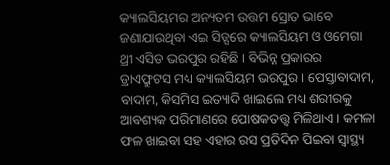କ୍ୟାଲସିୟମର ଅନ୍ୟତମ ଉତ୍ତମ ସ୍ରୋତ ଭାବେ ଜଣାଯାଉଥିବା ଏଇ ସିଡ୍ସରେ କ୍ୟାଲସିୟମ ଓ ଓମେଗା ଥ୍ରୀ ଏସିଡ ଭରପୁର ରହିଛି । ବିଭିନ୍ନ ପ୍ରକାରର ଡ୍ରାଏଫ୍ରୁଟସ ମଧ୍ୟ କ୍ୟାଲସିୟମ ଭରପୁର । ପେସ୍ତାବାଦାମ, ବାଦାମ, କିସମିସ ଇତ୍ୟାଦି ଖାଇଲେ ମଧ୍ୟ ଶରୀରକୁ ଆବଶ୍ୟକ ପରିମାଣରେ ପୋଷକତତ୍ତ୍ୱ ମିଳିଥାଏ । କମଳା ଫଳ ଖାଇବା ସହ ଏହାର ରସ ପ୍ରତିଦିନ ପିଇବା ସ୍ୱାସ୍ଥ୍ୟ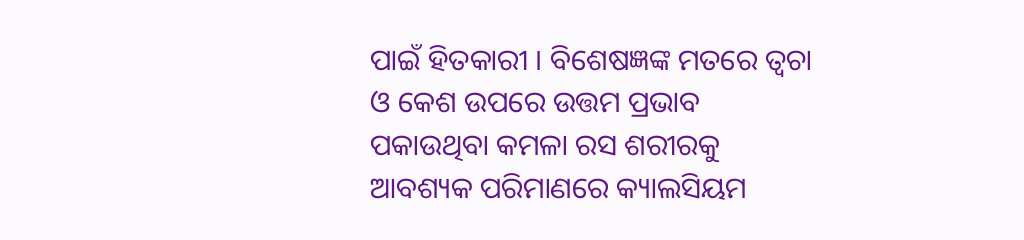ପାଇଁ ହିତକାରୀ । ବିଶେଷଜ୍ଞଙ୍କ ମତରେ ତ୍ୱଚା ଓ କେଶ ଉପରେ ଉତ୍ତମ ପ୍ରଭାବ ପକାଉଥିବା କମଳା ରସ ଶରୀରକୁ ଆବଶ୍ୟକ ପରିମାଣରେ କ୍ୟାଲସିୟମ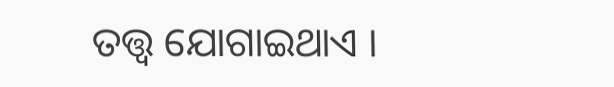ତତ୍ତ୍ୱ ଯୋଗାଇଥାଏ ।